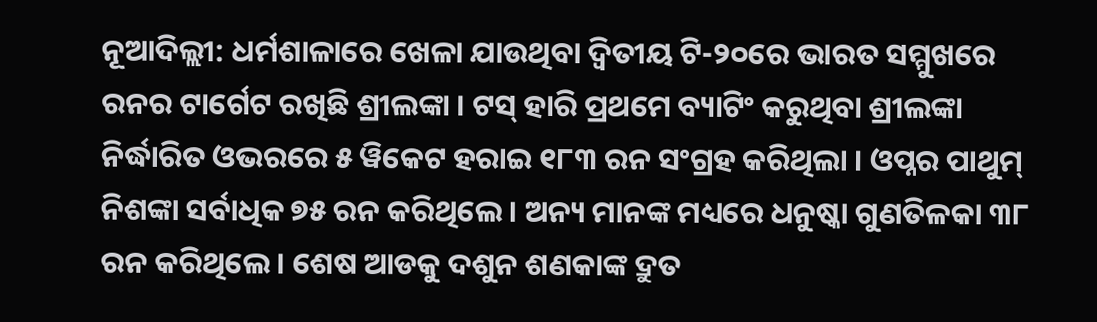ନୂଆଦିଲ୍ଲୀ: ଧର୍ମଶାଳାରେ ଖେଳା ଯାଉଥିବା ଦ୍ୱିତୀୟ ଟି-୨୦ରେ ଭାରତ ସମ୍ମୁଖରେ ରନର ଟାର୍ଗେଟ ରଖିଛି ଶ୍ରୀଲଙ୍କା । ଟସ୍ ହାରି ପ୍ରଥମେ ବ୍ୟାଟିଂ କରୁଥିବା ଶ୍ରୀଲଙ୍କା ନିର୍ଦ୍ଧାରିତ ଓଭରରେ ୫ ୱିକେଟ ହରାଇ ୧୮୩ ରନ ସଂଗ୍ରହ କରିଥିଲା । ଓପ୍ନର ପାଥୁମ୍ ନିଶଙ୍କା ସର୍ବାଧିକ ୭୫ ରନ କରିଥିଲେ । ଅନ୍ୟ ମାନଙ୍କ ମଧ୍ୟରେ ଧନୁଷ୍କା ଗୁଣତିଳକା ୩୮ ରନ କରିଥିଲେ । ଶେଷ ଆଡକୁ ଦଶୁନ ଶଣକାଙ୍କ ଦ୍ରୁତ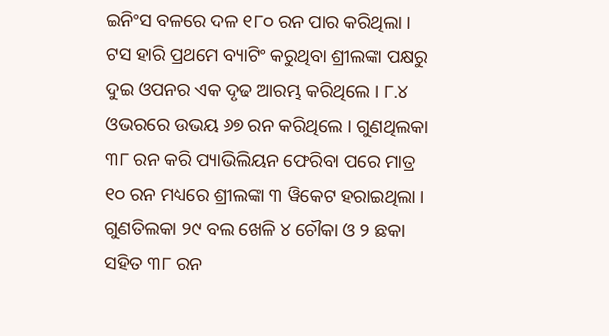ଇନିଂସ ବଳରେ ଦଳ ୧୮୦ ରନ ପାର କରିଥିଲା ।
ଟସ ହାରି ପ୍ରଥମେ ବ୍ୟାଟିଂ କରୁଥିବା ଶ୍ରୀଲଙ୍କା ପକ୍ଷରୁ ଦୁଇ ଓପନର ଏକ ଦୃଢ ଆରମ୍ଭ କରିଥିଲେ । ୮.୪ ଓଭରରେ ଉଭୟ ୬୭ ରନ କରିଥିଲେ । ଗୁଣଥିଲକା ୩୮ ରନ କରି ପ୍ୟାଭିଲିୟନ ଫେରିବା ପରେ ମାତ୍ର ୧୦ ରନ ମଧ୍ୟରେ ଶ୍ରୀଲଙ୍କା ୩ ୱିକେଟ ହରାଇଥିଲା । ଗୁଣତିଲକା ୨୯ ବଲ ଖେଳି ୪ ଚୌକା ଓ ୨ ଛକା ସହିତ ୩୮ ରନ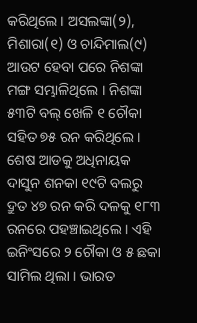କରିଥିଲେ । ଅସଲଙ୍କା(୨), ମିଶାରା(୧) ଓ ଚାନ୍ଦିମାଲ(୯) ଆଉଟ ହେବା ପରେ ନିଶଙ୍କା ମଙ୍ଗ ସମ୍ଭାଳିଥିଲେ । ନିଶଙ୍କା ୫୩ଟି ବଲ୍ ଖେଳି ୧ ଚୌକା ସହିତ ୭୫ ରନ କରିଥିଲେ । ଶେଷ ଆଡକୁ ଅଧିନାୟକ ଦାସୁନ ଶନକା ୧୯ଟି ବଲରୁ ଦ୍ରୁତ ୪୭ ରନ କରି ଦଳକୁ ୧୮୩ ରନରେ ପହଞ୍ଚାଇଥିଲେ । ଏହି ଇନିଂସରେ ୨ ଚୌକା ଓ ୫ ଛକା ସାମିଲ ଥିଲା । ଭାରତ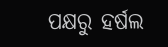ପକ୍ଷରୁ ହର୍ଷଲ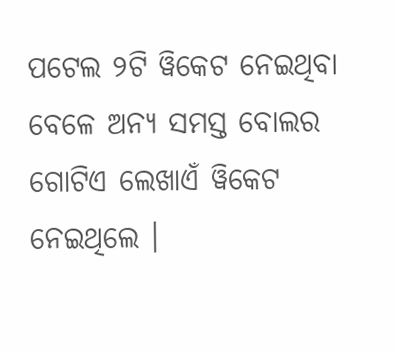ପଟେଲ ୨ଟି ୱିକେଟ ନେଇଥିବା ବେଳେ ଅନ୍ୟ ସମସ୍ତ ବୋଲର ଗୋଟିଏ ଲେଖାଏଁ ୱିକେଟ ନେଇଥିଲେ ।